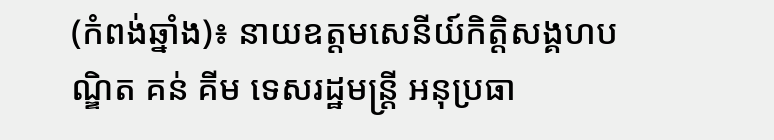(កំពង់ឆ្នាំង)៖ នាយឧត្តមសេនីយ៍កិត្តិសង្គហបណ្ឌិត គន់ គីម ទេសរដ្ឋមន្ត្រី អនុប្រធា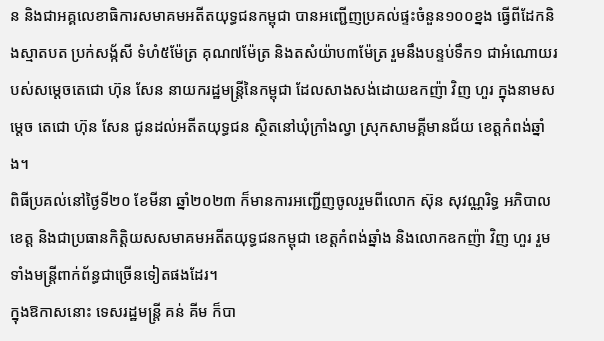ន និងជាអគ្គលេខាធិការសមាគមអតីតយុទ្ធជនកម្ពុជា បានអញ្ជើញប្រគល់ផ្ទះចំនួន១០០ខ្នង ធ្វើពីដែកនិងស្មាតបត ប្រក់សង្ក័សី ទំហំ៥ម៉ែត្រ គុណ៧ម៉ែត្រ និងតសំយ៉ាប៣ម៉ែត្រ រួមនឹងបន្ទប់ទឹក១ ជាអំណោយរបស់សម្តេចតេជោ ហ៊ុន សែន នាយករដ្ឋមន្ដ្រីនៃកម្ពុជា ដែលសាងសង់ដោយឧកញ៉ា វិញ ហួរ ក្នុងនាមសម្តេច តេជោ ហ៊ុន សែន ជូនដល់អតីតយុទ្ធជន ស្ថិតនៅឃុំក្រាំងល្វា ស្រុកសាមគ្គីមានជ័យ ខេត្តកំពង់ឆ្នាំង។
ពិធីប្រគល់នៅថ្ងៃទី២០ ខែមីនា ឆ្នាំ២០២៣ ក៏មានការអញ្ជើញចូលរួមពីលោក ស៊ុន សុវណ្ណរិទ្ធ អភិបាលខេត្ត និងជាប្រធានកិត្តិយសសមាគមអតីតយុទ្ធជនកម្ពុជា ខេត្តកំពង់ឆ្នាំង និងលោកឧកញ៉ា វិញ ហួរ រួមទាំងមន្ត្រីពាក់ព័ន្ធជាច្រើនទៀតផងដែរ។
ក្នុងឱកាសនោះ ទេសរដ្ឋមន្ដ្រី គន់ គីម ក៏បា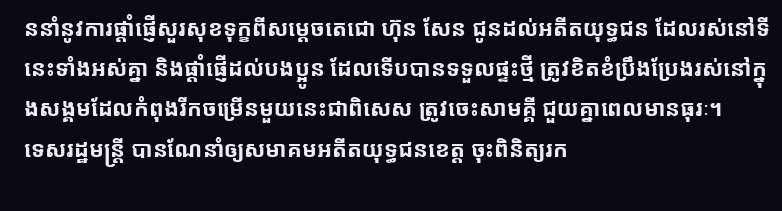ននាំនូវការផ្តាំផ្ញើសួរសុខទុក្ខពីសម្តេចតេជោ ហ៊ុន សែន ជូនដល់អតីតយុទ្ធជន ដែលរស់នៅទីនេះទាំងអស់គ្នា និងផ្តាំផ្ញើដល់បងប្អូន ដែលទើបបានទទួលផ្ទះថ្មី ត្រូវខិតខំប្រឹងប្រែងរស់នៅក្នុងសង្គមដែលកំពុងរីកចម្រើនមួយនេះជាពិសេស ត្រូវចេះសាមគ្គី ជួយគ្នាពេលមានធុរៈ។
ទេសរដ្ឋមន្រ្តី បានណែនាំឲ្យសមាគមអតីតយុទ្ធជនខេត្ត ចុះពិនិត្យរក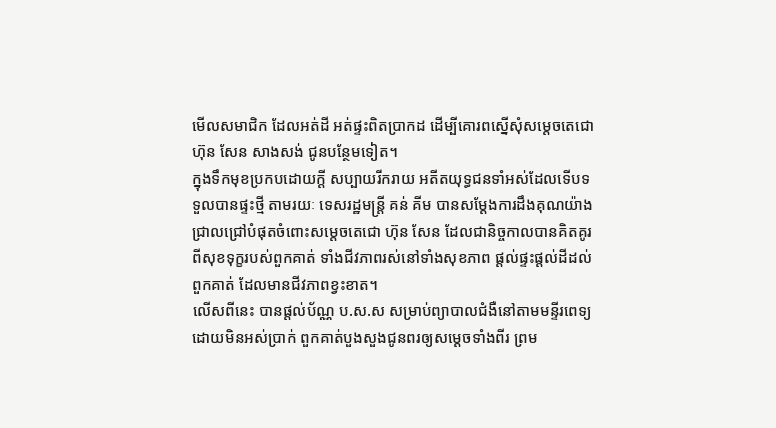មើលសមាជិក ដែលអត់ដី អត់ផ្ទះពិតប្រាកដ ដើម្បីគោរពស្នើសុំសម្តេចតេជោ ហ៊ុន សែន សាងសង់ ជូនបន្ថែមទៀត។
ក្នុងទឹកមុខប្រកបដោយក្តី សប្បាយរីករាយ អតីតយុទ្ធជនទាំអស់ដែលទើបទទួលបានផ្ទះថ្មី តាមរយៈ ទេសរដ្ឋមន្រ្តី គន់ គីម បានសម្ដែងការដឹងគុណយ៉ាងជ្រាលជ្រៅបំផុតចំពោះសម្តេចតេជោ ហ៊ុន សែន ដែលជានិច្ចកាលបានគិតគូរ ពីសុខទុក្ខរបស់ពួកគាត់ ទាំងជីវភាពរស់នៅទាំងសុខភាព ផ្តល់ផ្ទះផ្តល់ដីដល់ពួកគាត់ ដែលមានជីវភាពខ្វះខាត។
លើសពីនេះ បានផ្តល់ប័ណ្ណ ប.ស.ស សម្រាប់ព្យាបាលជំងឺនៅតាមមន្ទីរពេទ្យដោយមិនអស់ប្រាក់ ពួកគាត់បួងសួងជូនពរឲ្យសម្តេចទាំងពីរ ព្រម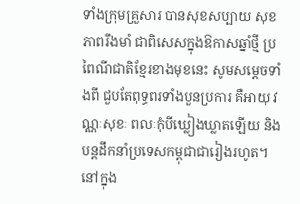ទាំងក្រុមគ្រួសារ បានសុខសប្បាយ សុខភាពរឹងមាំ ជាពិសេសក្នុងឱកាសឆ្នាំថ្មី ប្រពៃណីជាតិខ្មែរខាងមុខនេះ សូមសម្តេចទាំងពី ជួបតែពុទ្ធពរទាំងបួនប្រការ គឺអាយុ វណ្ណៈសុខៈ ពលៈកុំបីឃ្លៀងឃ្លាតឡើយ និងបន្តដឹកនាំប្រទេសកម្ពុជាជារៀងរហូត។
នៅក្នុង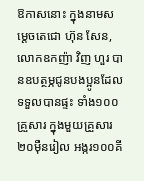ឱកាសនោះ ក្នុងនាមសម្តេចតេជោ ហ៊ុន សែន, លោកឧកញ៉ា វិញ ហួរ បានឧបត្ថម្ភជូនបងប្អូនដែលទទួលបានផ្ទះ ទាំង១០០គ្រួសារ ក្នុងមួយគ្រួសារ ២០ម៉ឺនរៀល អង្ករ១០០គី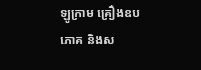ឡូក្រាម គ្រឿងឧបភោគ និងស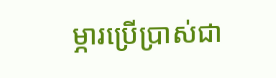ម្ភារប្រើប្រាស់ជា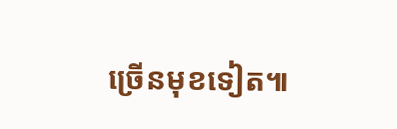ច្រើនមុខទៀត៕